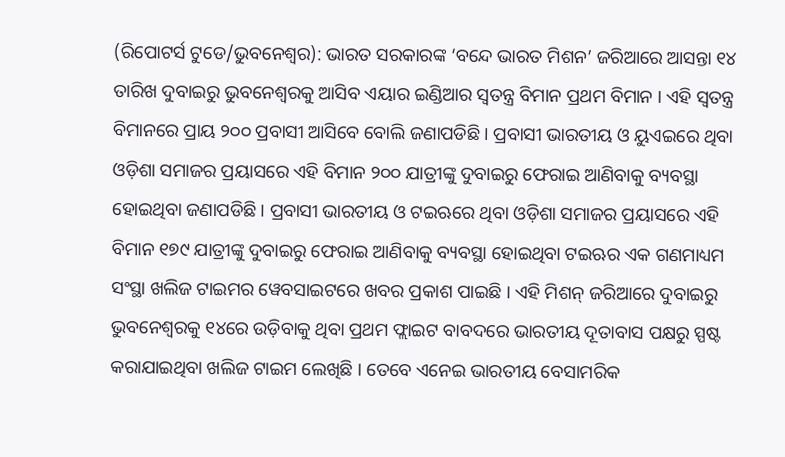(ରିପୋଟର୍ସ ଟୁଡେ/ଭୁବନେଶ୍ୱର): ଭାରତ ସରକାରଙ୍କ ‘ବନ୍ଦେ ଭାରତ ମିଶନ’ ଜରିଆରେ ଆସନ୍ତା ୧୪ ତାରିଖ ଦୁବାଇରୁ ଭୁବନେଶ୍ଵରକୁ ଆସିବ ଏୟାର ଇଣ୍ଡିଆର ସ୍ୱତନ୍ତ୍ର ବିମାନ ପ୍ରଥମ ବିମାନ । ଏହି ସ୍ବତନ୍ତ୍ର ବିମାନରେ ପ୍ରାୟ ୨୦୦ ପ୍ରବାସୀ ଆସିବେ ବୋଲି ଜଣାପଡିଛି । ପ୍ରବାସୀ ଭାରତୀୟ ଓ ୟୁଏଇରେ ଥିବା ଓଡ଼ିଶା ସମାଜର ପ୍ରୟାସରେ ଏହି ବିମାନ ୨୦୦ ଯାତ୍ରୀଙ୍କୁ ଦୁବାଇରୁ ଫେରାଇ ଆଣିବାକୁ ବ୍ୟବସ୍ଥା ହୋଇଥିବା ଜଣାପଡିଛି । ପ୍ରବାସୀ ଭାରତୀୟ ଓ ଟଇଋରେ ଥିବା ଓଡ଼ିଶା ସମାଜର ପ୍ରୟାସରେ ଏହି ବିମାନ ୧୭୯ ଯାତ୍ରୀଙ୍କୁ ଦୁବାଇରୁ ଫେରାଇ ଆଣିବାକୁ ବ୍ୟବସ୍ଥା ହୋଇଥିବା ଟଇଋର ଏକ ଗଣମାଧ୍ୟମ ସଂସ୍ଥା ଖଲିଜ ଟାଇମର ୱେବସାଇଟରେ ଖବର ପ୍ରକାଶ ପାଇଛି । ଏହି ମିଶନ୍ ଜରିଆରେ ଦୁବାଇରୁ ଭୁବନେଶ୍ୱରକୁ ୧୪ରେ ଉଡ଼ିବାକୁ ଥିବା ପ୍ରଥମ ଫ୍ଲାଇଟ ବାବଦରେ ଭାରତୀୟ ଦୂତାବାସ ପକ୍ଷରୁ ସ୍ପଷ୍ଟ କରାଯାଇଥିବା ଖଲିଜ ଟାଇମ ଲେଖିଛି । ତେବେ ଏନେଇ ଭାରତୀୟ ବେସାମରିକ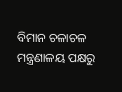ବିମାନ ଚଳାଚଳ ମନ୍ତ୍ରଣାଳୟ ପକ୍ଷରୁ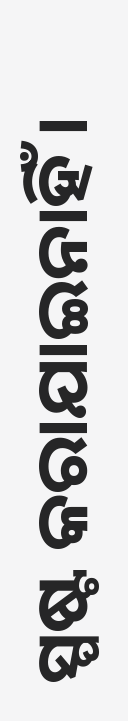ସ୍ପଷ୍ଟ କରାଯାଇନାହିଁ ।